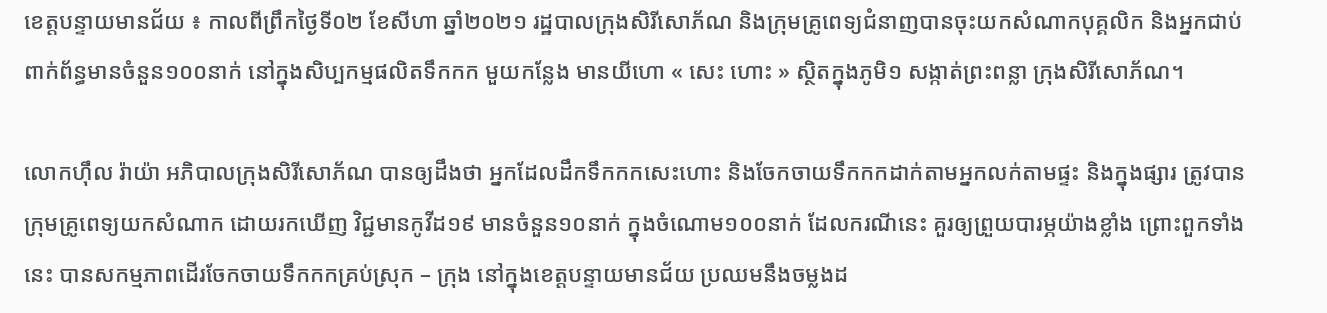ខេត្តបន្ទាយមានជ័យ ៖ កាលពីព្រឹកថ្ងៃទី០២ ខែសីហា ឆ្នាំ២០២១ រដ្ឋបាលក្រុងសិរីសោភ័ណ និងក្រុមគ្រូពេទ្យជំនាញបានចុះយកសំណាកបុគ្គលិក និងអ្នកជាប់ពាក់ព័ន្ធមានចំនួន១០០នាក់ នៅក្នុងសិប្បកម្មផលិតទឹកកក មួយកន្លែង មានយីហោ « សេះ ហោះ » ស្ថិតក្នុងភូមិ១ សង្កាត់ព្រះពន្លា ក្រុងសិរីសោភ័ណ។

លោកហ៊ឹល រ៉ាយ៉ា អភិបាលក្រុងសិរីសោភ័ណ បានឲ្យដឹងថា អ្នកដែលដឹកទឹកកកសេះហោះ និងចែកចាយទឹកកកដាក់តាមអ្នកលក់តាមផ្ទះ និងក្នុងផ្សារ ត្រូវបានក្រុមគ្រូពេទ្យយកសំណាក ដោយរកឃើញ វិជ្ជមានកូវីដ១៩ មានចំនួន១០នាក់ ក្នុងចំណោម១០០នាក់ ដែលករណីនេះ គួរឲ្យព្រួយបារម្ភយ៉ាងខ្លាំង ព្រោះពួកទាំងនេះ បានសកម្មភាពដើរចែកចាយទឹកកកគ្រប់ស្រុក – ក្រុង នៅក្នុងខេត្តបន្ទាយមានជ័យ ប្រឈមនឹងចម្លងដ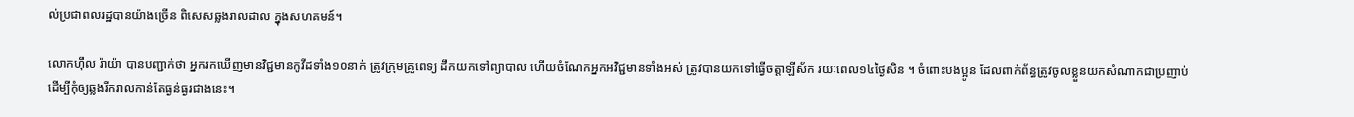ល់ប្រជាពលរដ្ឋបានយ៉ាងច្រើន ពិសេសឆ្លងរាលដាល ក្នុងសហគមន៍។

លោកហ៊ឹល រ៉ាយ៉ា បានបញ្ជាក់ថា អ្នករកឃើញមានវិជ្ជមានកូវីដទាំង១០នាក់ ត្រូវក្រុមគ្រូពេទ្យ ដឹកយកទៅព្យាបាល ហើយចំណែកអ្នកអវិជ្ជមានទាំងអស់ ត្រូវបានយកទៅធ្វើចត្តាឡីស័ក រយៈពេល១៤ថ្ងៃសិន ។ ចំពោះបងប្អូន ដែលពាក់ព័ន្ធត្រូវចូលខ្លួនយកសំណាកជាប្រញាប់ ដើម្បីកុំឲ្យឆ្លងរីករាលកាន់តែធ្ងន់ធ្ងរជាងនេះ។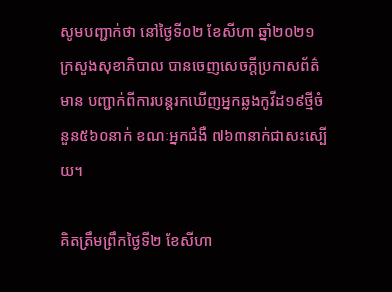សូមបញ្ជាក់ថា នៅថ្ងៃទី០២ ខែសីហា ឆ្នាំ២០២១ ក្រសួងសុខាភិបាល បានចេញសេចក្តីប្រកាសព័ត៌មាន បញ្ជាក់ពីការបន្តរកឃើញអ្នកឆ្លងកូវីដ១៩ថ្មីចំនួន៥៦០នាក់ ខណៈអ្នកជំងឺ ៧៦៣នាក់ជាសះស្បើយ។

គិតត្រឹមព្រឹកថ្ងៃទី២ ខែសីហា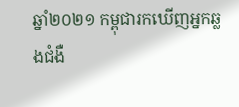ឆ្នាំ២០២១ កម្ពុជារកឃើញអ្នកឆ្លងជំងឺ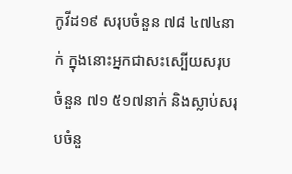កូវីដ១៩ សរុបចំនួន ៧៨ ៤៧៤នាក់ ក្នុងនោះអ្នកជាសះស្បើយសរុបចំនួន ៧១ ៥១៧នាក់ និងស្លាប់សរុបចំនួ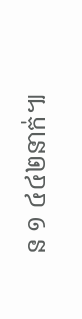ន ១ ៤៤២នាក់៕